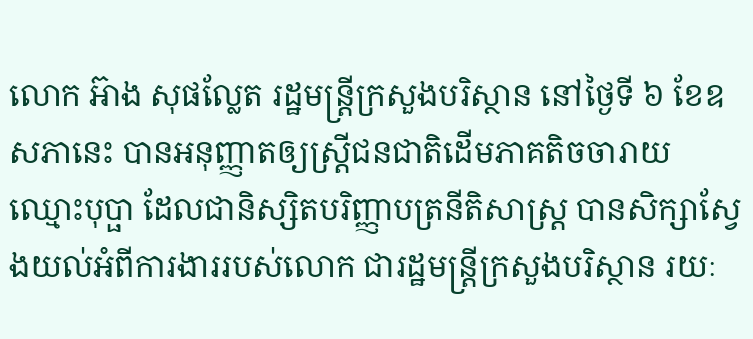លោក អ៊ាង សុផល្លែត រដ្ឋមន្រ្តីក្រសួងបរិស្ថាន នៅថ្ងៃទី ៦ ខែឧសភានេះ បានអនុញ្ញាតឲ្យស្ត្រីជនជាតិដើមភាគតិចចារាយ ឈ្មោះបុប្ផា ដែលជានិស្សិតបរិញ្ញាបត្រនីតិសាស្រ្ត បានសិក្សាស្វែងយល់អំពីការងាររបស់លោក ជារដ្ឋមន្រ្តីក្រសួងបរិស្ថាន រយៈ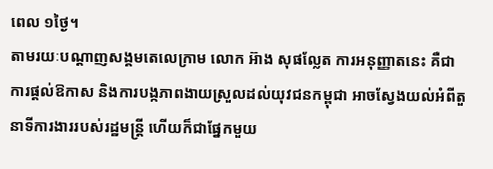ពេល ១ថ្ងៃ។
តាមរយៈបណ្ដាញសង្គមតេលេក្រាម លោក អ៊ាង សុផល្លែត ការអនុញ្ញាតនេះ គឺជាការផ្តល់ឱកាស និងការបង្កភាពងាយស្រួលដល់យុវជនកម្ពុជា អាចស្វែងយល់អំពីតួនាទីការងាររបស់រដ្ឋមន្ត្រី ហើយក៏ជាផ្នែកមួយ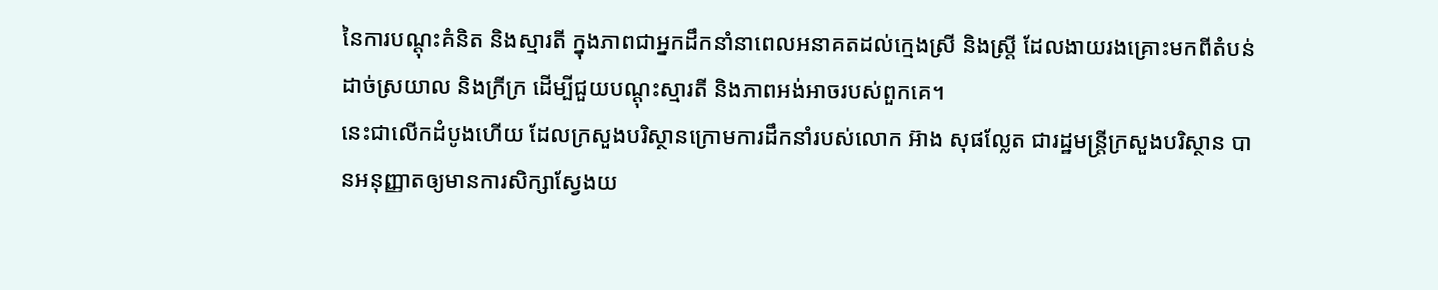នៃការបណ្តុះគំនិត និងស្មារតី ក្នុងភាពជាអ្នកដឹកនាំនាពេលអនាគតដល់ក្មេងស្រី និងស្រ្តី ដែលងាយរងគ្រោះមកពីតំបន់ដាច់ស្រយាល និងក្រីក្រ ដើម្បីជួយបណ្តុះស្មារតី និងភាពអង់អាចរបស់ពួកគេ។
នេះជាលើកដំបូងហើយ ដែលក្រសួងបរិស្ថានក្រោមការដឹកនាំរបស់លោក អ៊ាង សុផល្លែត ជារដ្ឋមន្រ្តីក្រសួងបរិស្ថាន បានអនុញ្ញាតឲ្យមានការសិក្សាស្វែងយ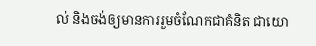ល់ និងចង់ឲ្យមានការរួមចំណែកជាគំនិត ជាយោ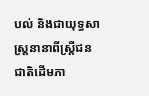បល់ និងជាយុទ្ធសាស្រ្តនានាពីស្ត្រីជនជាតិដើមភា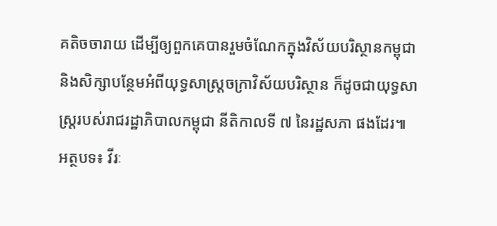គតិចចារាយ ដើម្បីឲ្យពួកគេបានរួមចំណែកក្នុងវិស័យបរិស្ថានកម្ពុជា និងសិក្សាបន្ថែមអំពីយុទ្ធសាស្រ្តចក្រាវិស័យបរិស្ថាន ក៏ដូចជាយុទ្ធសាស្រ្តរបស់រាជរដ្ឋាភិបាលកម្ពុជា នីតិកាលទី ៧ នៃរដ្ឋសភា ផងដែរ៕
អត្ថបទ៖ វីរៈ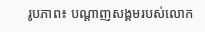រូបភាព៖ បណ្ដាញសង្គមរបស់លោក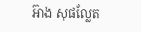អ៊ាង សុផល្លែត